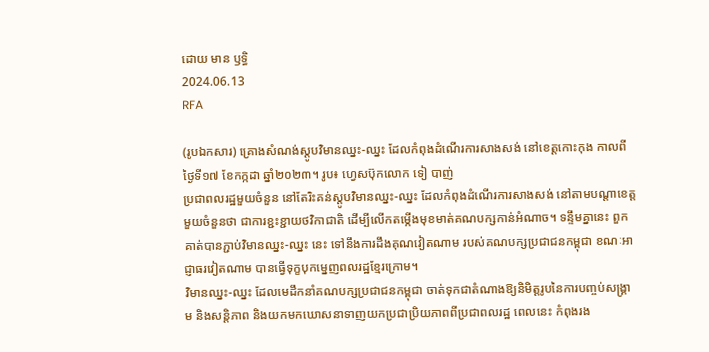ដោយ មាន ឫទ្ធិ
2024.06.13
RFA

(រូបឯកសារ) គ្រោងសំណង់ស្តូបវិមានឈ្នះ-ឈ្នះ ដែលកំពុងដំណើរការសាងសង់ នៅខេត្តកោះកុង កាលពីថ្ងៃទី១៧ ខែកក្កដា ឆ្នាំ២០២៣។ រូប៖ ហ្វេសប៊ុកលោក ទៀ បាញ់
ប្រជាពលរដ្ឋមួយចំនួន នៅតែរិះគន់ស្តូបវិមានឈ្នះ-ឈ្នះ ដែលកំពុងដំណើរការសាងសង់ នៅតាមបណ្ដាខេត្តមួយចំនួនថា ជាការខ្ជះខ្ជាយថវិកាជាតិ ដើម្បីលើកតម្កើងមុខមាត់គណបក្សកាន់អំណាច។ ទន្ទឹមគ្នានេះ ពួកគាត់បានភ្ជាប់វិមានឈ្នះ-ឈ្នះ នេះ ទៅនឹងការដឹងគុណវៀតណាម របស់គណបក្សប្រជាជនកម្ពុជា ខណៈអាជ្ញាធរវៀតណាម បានធ្វើទុក្ខបុកម្នេញពលរដ្ឋខ្មែរក្រោម។
វិមានឈ្នះ-ឈ្នះ ដែលមេដឹកនាំគណបក្សប្រជាជនកម្ពុជា ចាត់ទុកជាតំណាងឱ្យនិមិត្តរូបនៃការបញ្ចប់សង្គ្រាម និងសន្តិភាព និងយកមកឃោសនាទាញយកប្រជាប្រិយភាពពីប្រជាពលរដ្ឋ ពេលនេះ កំពុងរង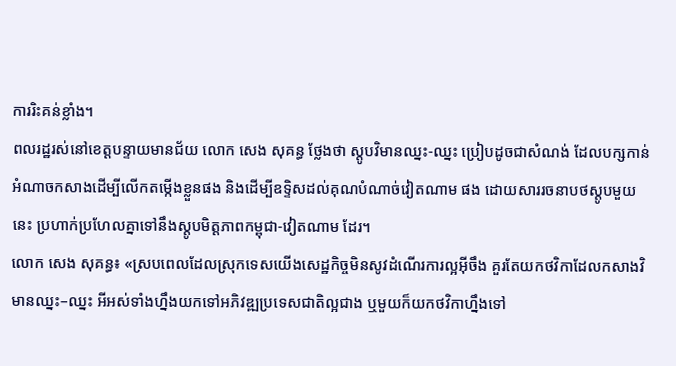ការរិះគន់ខ្លាំង។
ពលរដ្ឋរស់នៅខេត្តបន្ទាយមានជ័យ លោក សេង សុគន្ធ ថ្លែងថា ស្តូបវិមានឈ្នះ-ឈ្នះ ប្រៀបដូចជាសំណង់ ដែលបក្សកាន់អំណាចកសាងដើម្បីលើកតម្កើងខ្លួនផង និងដើម្បីឧទ្ទិសដល់គុណបំណាច់វៀតណាម ផង ដោយសាររចនាបថស្តូបមួយនេះ ប្រហាក់ប្រហែលគ្នាទៅនឹងស្តូបមិត្តភាពកម្ពុជា-វៀតណាម ដែរ។
លោក សេង សុគន្ធ៖ «ស្របពេលដែលស្រុកទេសយើងសេដ្ឋកិច្ចមិនសូវដំណើរការល្អអ៊ីចឹង គួរតែយកថវិកាដែលកសាងវិមានឈ្នះ–ឈ្នះ អីអស់ទាំងហ្នឹងយកទៅអភិវឌ្ឍប្រទេសជាតិល្អជាង ឬមួយក៏យកថវិកាហ្នឹងទៅ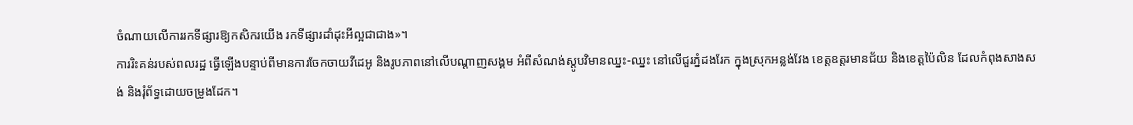ចំណាយលើការរកទីផ្សារឱ្យកសិករយើង រកទីផ្សារដាំដុះអីល្អជាជាង»។
ការរិះគន់របស់ពលរដ្ឋ ធ្វើឡើងបន្ទាប់ពីមានការចែកចាយវីដេអូ និងរូបភាពនៅលើបណ្ដាញសង្គម អំពីសំណង់ស្តូបវិមានឈ្នះ-ឈ្នះ នៅលើជួរភ្នំដងរែក ក្នុងស្រុកអន្លង់វែង ខេត្តឧត្តរមានជ័យ និងខេត្តប៉ៃលិន ដែលកំពុងសាងសង់ និងរុំព័ទ្ធដោយចម្រូងដែក។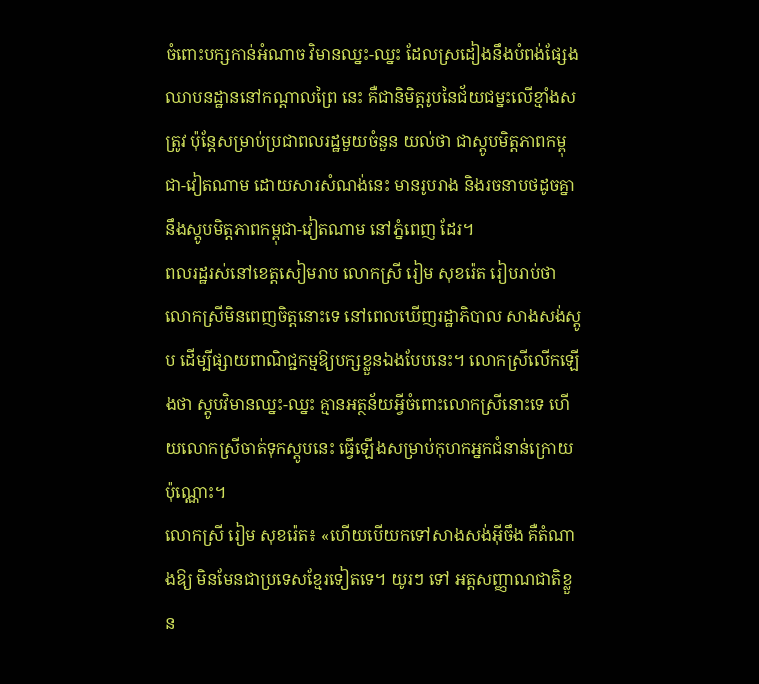ចំពោះបក្សកាន់អំណាច វិមានឈ្នះ-ឈ្នះ ដែលស្រដៀងនឹងបំពង់ផ្សែងឈាបនដ្ឋាននៅកណ្ដាលព្រៃ នេះ គឺជានិមិត្តរូបនៃជ័យជម្នះលើខ្មាំងសត្រូវ ប៉ុន្តែសម្រាប់ប្រជាពលរដ្ឋមួយចំនួន យល់ថា ជាស្តូបមិត្តភាពកម្ពុជា-វៀតណាម ដោយសារសំណង់នេះ មានរូបរាង និងរចនាបថដូចគ្នា នឹងស្តូបមិត្តភាពកម្ពុជា-វៀតណាម នៅភ្នំពេញ ដែរ។
ពលរដ្ឋរស់នៅខេត្តសៀមរាប លោកស្រី រៀម សុខរ៉េត រៀបរាប់ថា លោកស្រីមិនពេញចិត្តនោះទេ នៅពេលឃើញរដ្ឋាភិបាល សាងសង់ស្តូប ដើម្បីផ្សាយពាណិជ្ជកម្មឱ្យបក្សខ្លួនឯងបែបនេះ។ លោកស្រីលើកឡើងថា ស្តូបវិមានឈ្នះ-ឈ្នះ គ្មានអត្ថន័យអ្វីចំពោះលោកស្រីនោះទេ ហើយលោកស្រីចាត់ទុកស្តូបនេះ ធ្វើឡើងសម្រាប់កុហកអ្នកជំនាន់ក្រោយប៉ុណ្ណោះ។
លោកស្រី រៀម សុខរ៉េត៖ «ហើយបើយកទៅសាងសង់អ៊ីចឹង គឺតំណាងឱ្យ មិនមែនជាប្រទេសខ្មែរទៀតទេ។ យូរៗ ទៅ អត្តសញ្ញាណជាតិខ្លួន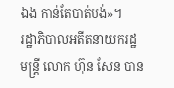ឯង កាន់តែបាត់បង់»។
រដ្ឋាភិបាលអតីតនាយករដ្ឋមន្ត្រី លោក ហ៊ុន សែន បាន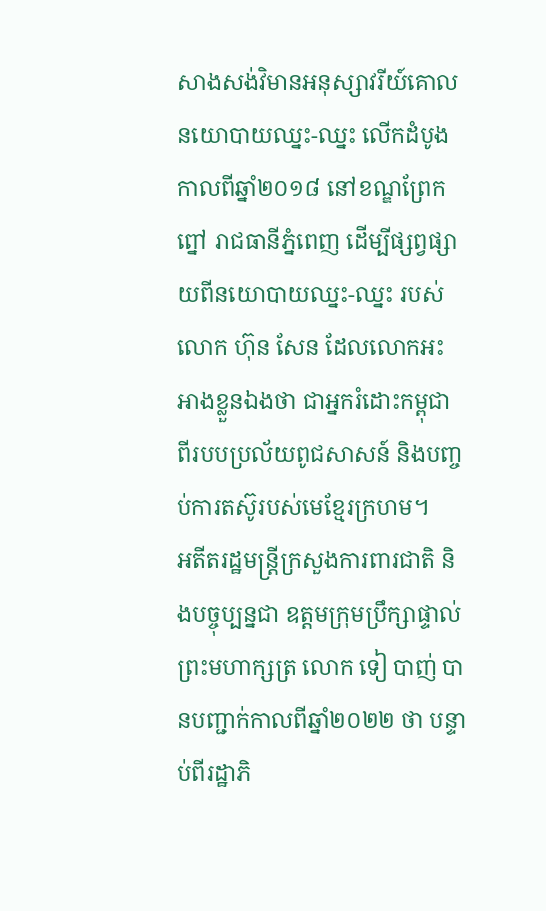សាងសង់វិមានអនុស្សាវរីយ៍គោលនយោបាយឈ្នះ-ឈ្នះ លើកដំបូងកាលពីឆ្នាំ២០១៨ នៅខណ្ឌព្រែកព្នៅ រាជធានីភ្នំពេញ ដើម្បីផ្សព្វផ្សាយពីនយោបាយឈ្នះ-ឈ្នះ របស់លោក ហ៊ុន សែន ដែលលោកអះអាងខ្លួនឯងថា ជាអ្នករំដោះកម្ពុជា ពីរបបប្រល័យពូជសាសន៍ និងបញ្ចប់ការតស៊ូរបស់មេខ្មែរក្រហម។
អតីតរដ្ឋមន្ត្រីក្រសួងការពារជាតិ និងបច្ចុប្បន្នជា ឧត្ដមក្រុមប្រឹក្សាផ្ទាល់ ព្រះមហាក្សត្រ លោក ទៀ បាញ់ បានបញ្ជាក់កាលពីឆ្នាំ២០២២ ថា បន្ទាប់ពីរដ្ឋាភិ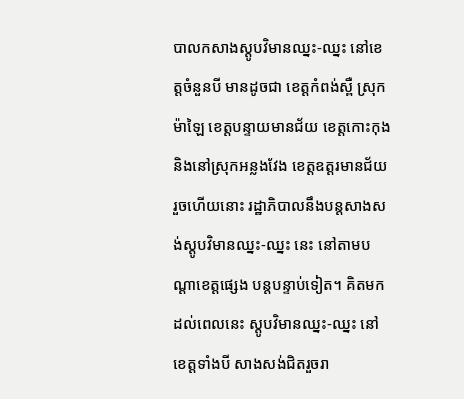បាលកសាងស្តូបវិមានឈ្នះ-ឈ្នះ នៅខេត្តចំនួនបី មានដូចជា ខេត្តកំពង់ស្ពឺ ស្រុកម៉ាឡៃ ខេត្តបន្ទាយមានជ័យ ខេត្តកោះកុង និងនៅស្រុកអន្លងវែង ខេត្តឧត្តរមានជ័យ រួចហើយនោះ រដ្ឋាភិបាលនឹងបន្តសាងសង់ស្តូបវិមានឈ្នះ-ឈ្នះ នេះ នៅតាមបណ្ដាខេត្តផ្សេង បន្តបន្ទាប់ទៀត។ គិតមកដល់ពេលនេះ ស្តូបវិមានឈ្នះ-ឈ្នះ នៅខេត្តទាំងបី សាងសង់ជិតរួចរា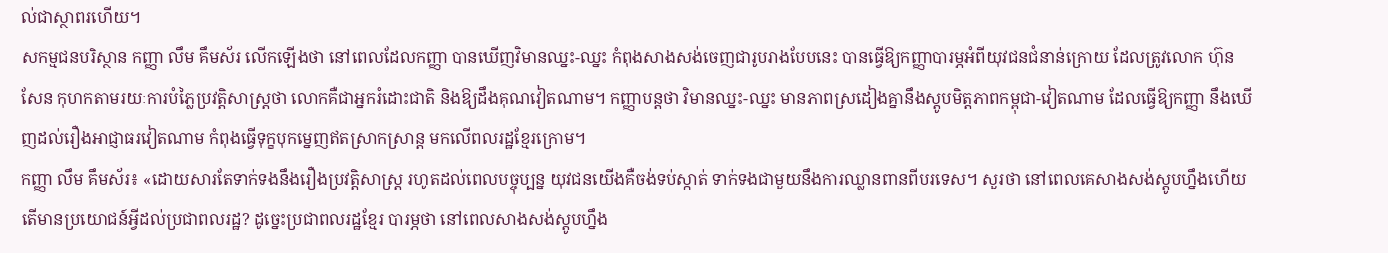ល់ជាស្ថាពរហើយ។
សកម្មជនបរិស្ថាន កញ្ញា លឹម គឹមស័រ លើកឡើងថា នៅពេលដែលកញ្ញា បានឃើញវិមានឈ្នះ-ឈ្នះ កំពុងសាងសង់ចេញជារូបរាងបែបនេះ បានធ្វើឱ្យកញ្ញាបារម្ភអំពីយុវជនជំនាន់ក្រោយ ដែលត្រូវលោក ហ៊ុន សែន កុហកតាមរយៈការបំភ្លៃប្រវត្តិសាស្ត្រថា លោកគឺជាអ្នករំដោះជាតិ និងឱ្យដឹងគុណវៀតណាម។ កញ្ញាបន្តថា វិមានឈ្នះ-ឈ្នះ មានភាពស្រដៀងគ្នានឹងស្តូបមិត្តភាពកម្ពុជា-វៀតណាម ដែលធ្វើឱ្យកញ្ញា នឹងឃើញដល់រឿងអាជ្ញាធរវៀតណាម កំពុងធ្វើទុក្ខបុកម្នេញឥតស្រាកស្រាន្ត មកលើពលរដ្ឋខ្មែរក្រោម។
កញ្ញា លឹម គឹមស័រ៖ «ដោយសារតែទាក់ទងនឹងរឿងប្រវត្តិសាស្ត្រ រហូតដល់ពេលបច្ចុប្បន្ន យុវជនយើងគឺចង់ទប់ស្កាត់ ទាក់ទងជាមួយនឹងការឈ្លានពានពីបរទេស។ សួរថា នៅពេលគេសាងសង់ស្តូបហ្នឹងហើយ តើមានប្រយោជន៍អ្វីដល់ប្រជាពលរដ្ឋ? ដូច្នេះប្រជាពលរដ្ឋខ្មែរ បារម្ភថា នៅពេលសាងសង់ស្តូបហ្នឹង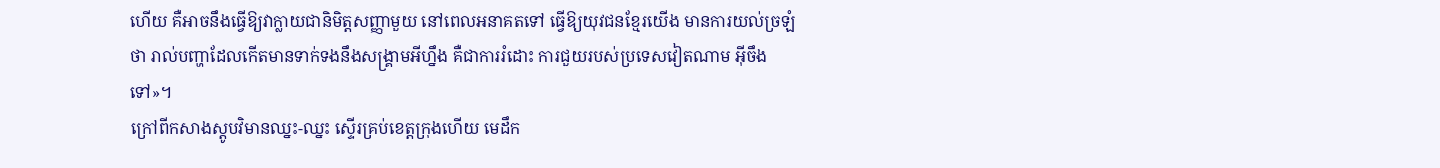ហើយ គឺអាចនឹងធ្វើឱ្យវាក្លាយជានិមិត្តសញ្ញាមួយ នៅពេលអនាគតទៅ ធ្វើឱ្យយុវជនខ្មែរយើង មានការយល់ច្រឡំថា រាល់បញ្ហាដែលកើតមានទាក់ទងនឹងសង្គ្រាមអីហ្នឹង គឺជាការរំដោះ ការជួយរបស់ប្រទេសវៀតណាម អ៊ីចឹងទៅ»។
ក្រៅពីកសាងស្តូបវិមានឈ្នះ-ឈ្នះ ស្ទើរគ្រប់ខេត្តក្រុងហើយ មេដឹក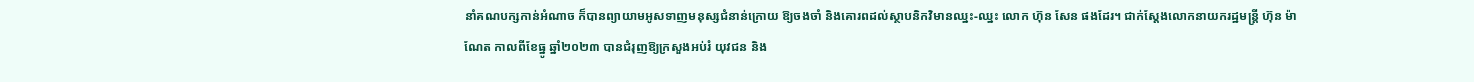នាំគណបក្សកាន់អំណាច ក៏បានព្យាយាមអូសទាញមនុស្សជំនាន់ក្រោយ ឱ្យចងចាំ និងគោរពដល់ស្ថាបនិកវិមានឈ្នះ-ឈ្នះ លោក ហ៊ុន សែន ផងដែរ។ ជាក់ស្ដែងលោកនាយករដ្ឋមន្ត្រី ហ៊ុន ម៉ាណែត កាលពីខែធ្នូ ឆ្នាំ២០២៣ បានជំរុញឱ្យក្រសួងអប់រំ យុវជន និង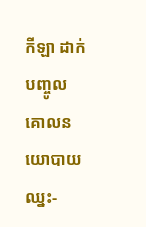កីឡា ដាក់បញ្ចូលគោលនយោបាយឈ្នះ-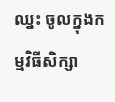ឈ្នះ ចូលក្នុងកម្មវិធីសិក្សា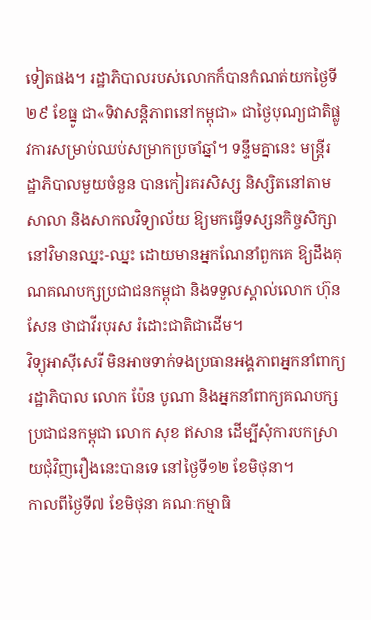ទៀតផង។ រដ្ឋាភិបាលរបស់លោកក៏បានកំណត់យកថ្ងៃទី២៩ ខែធ្នូ ជា«ទិវាសន្តិភាពនៅកម្ពុជា» ជាថ្ងៃបុណ្យជាតិផ្លូវការសម្រាប់ឈប់សម្រាកប្រចាំឆ្នាំ។ ទន្ទឹមគ្នានេះ មន្ត្រីរដ្ឋាភិបាលមួយចំនួន បានកៀរគរសិស្ស និស្សិតនៅតាមសាលា និងសាកលវិទ្យាល័យ ឱ្យមកធ្វើទស្សនកិច្ចសិក្សានៅវិមានឈ្នះ-ឈ្នះ ដោយមានអ្នកណែនាំពួកគេ ឱ្យដឹងគុណគណបក្សប្រជាជនកម្ពុជា និងទទួលស្គាល់លោក ហ៊ុន សែន ថាជាវីរបុរស រំដោះជាតិជាដើម។
វិទ្យុអាស៊ីសេរី មិនអាចទាក់ទងប្រធានអង្គភាពអ្នកនាំពាក្យរដ្ឋាភិបាល លោក ប៉ែន បូណា និងអ្នកនាំពាក្យគណបក្សប្រជាជនកម្ពុជា លោក សុខ ឥសាន ដើម្បីសុំការបកស្រាយជុំវិញរឿងនេះបានទេ នៅថ្ងៃទី១២ ខែមិថុនា។
កាលពីថ្ងៃទី៧ ខែមិថុនា គណៈកម្មាធិ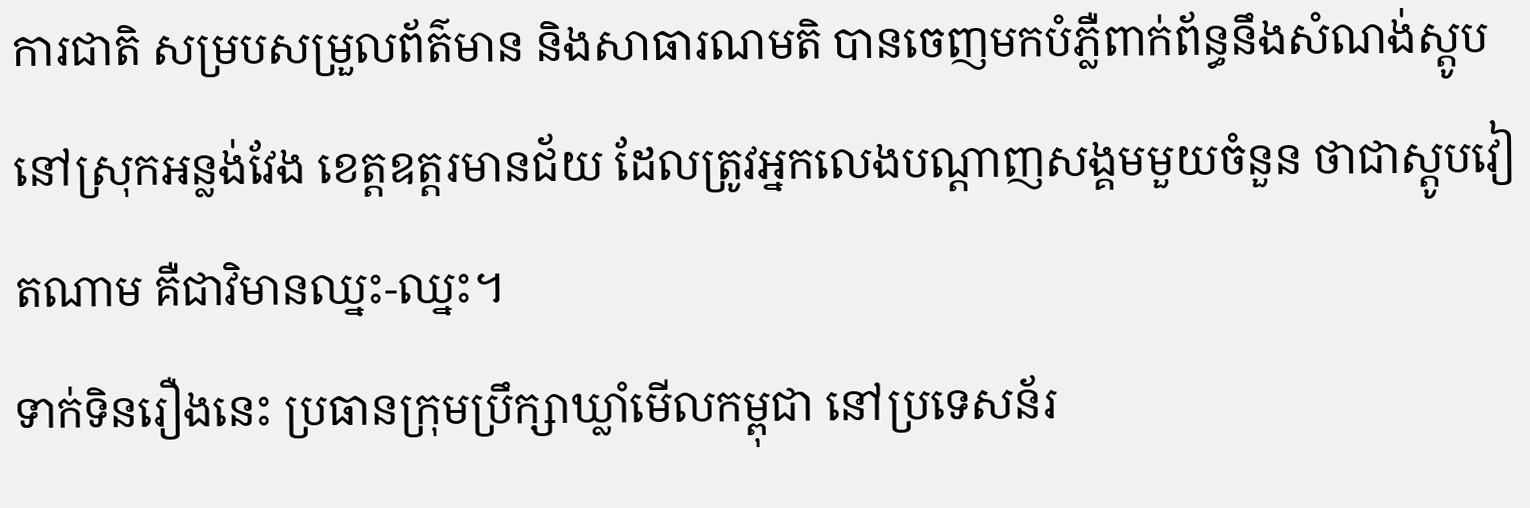ការជាតិ សម្របសម្រួលព័ត៌មាន និងសាធារណមតិ បានចេញមកបំភ្លឺពាក់ព័ន្ធនឹងសំណង់ស្តូប នៅស្រុកអន្លង់វែង ខេត្តឧត្តរមានជ័យ ដែលត្រូវអ្នកលេងបណ្ដាញសង្គមមួយចំនួន ថាជាស្តូបវៀតណាម គឺជាវិមានឈ្នះ-ឈ្នះ។
ទាក់ទិនរឿងនេះ ប្រធានក្រុមប្រឹក្សាឃ្លាំមើលកម្ពុជា នៅប្រទេសន័រ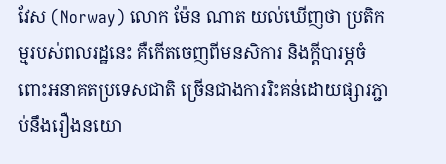វែស (Norway) លោក ម៉ែន ណាត យល់ឃើញថា ប្រតិកម្មរបស់ពលរដ្ឋនេះ គឺកើតចេញពីមនសិការ និងក្ដីបារម្ភចំពោះអនាគតប្រទេសជាតិ ច្រើនជាងការរិះគន់ដោយផ្សារភ្ជាប់នឹងរឿងនយោ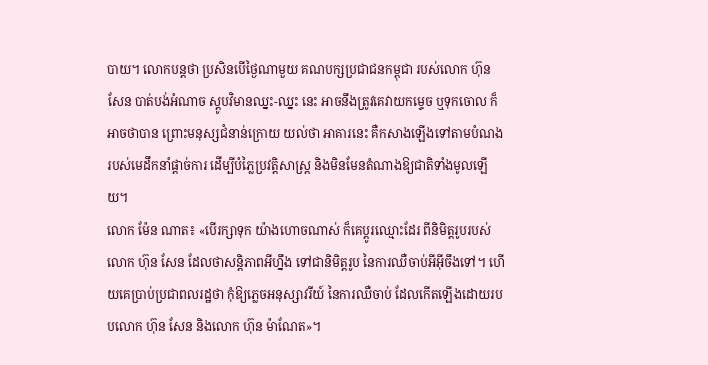បាយ។ លោកបន្តថា ប្រសិនបើថ្ងៃណាមួយ គណបក្សប្រជាជនកម្ពុជា របស់លោក ហ៊ុន សែន បាត់បង់អំណាច ស្តូបវិមានឈ្នះ-ឈ្នះ នេះ អាចនឹងត្រូវគេវាយកម្ទេច ឬទុកចោល ក៏អាចថាបាន ព្រោះមនុស្សជំនាន់ក្រោយ យល់ថា អាគារនេះ គឺកសាងឡើងទៅតាមបំណងរបស់មេដឹកនាំផ្ដាច់ការ ដើម្បីបំភ្លៃប្រវត្តិសាស្ត្រ និងមិនមែនតំណាងឱ្យជាតិទាំងមូលឡើយ។
លោក ម៉ែន ណាត៖ «បើរក្សាទុក យ៉ាងហោចណាស់ ក៏គេប្ដូរឈ្មោះដែរ ពីនិមិត្តរូបរបស់លោក ហ៊ុន សែន ដែលថាសន្តិភាពអីហ្នឹង ទៅជានិមិត្តរូប នៃការឈឺចាប់អីអ៊ីចឹងទៅ។ ហើយគេប្រាប់ប្រជាពលរដ្ឋថា កុំឱ្យភ្លេចអនុស្សាវរីយ៍ នៃការឈឺចាប់ ដែលកើតឡើងដោយរបបលោក ហ៊ុន សែន និងលោក ហ៊ុន ម៉ាណែត»។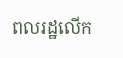ពលរដ្ឋលើក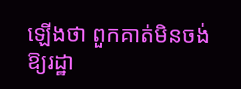ឡើងថា ពួកគាត់មិនចង់ឱ្យរដ្ឋា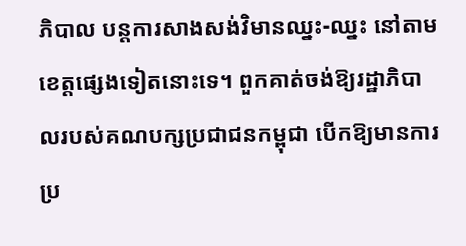ភិបាល បន្តការសាងសង់វិមានឈ្នះ-ឈ្នះ នៅតាមខេត្តផ្សេងទៀតនោះទេ។ ពួកគាត់ចង់ឱ្យរដ្ឋាភិបាលរបស់គណបក្សប្រជាជនកម្ពុជា បើកឱ្យមានការប្រ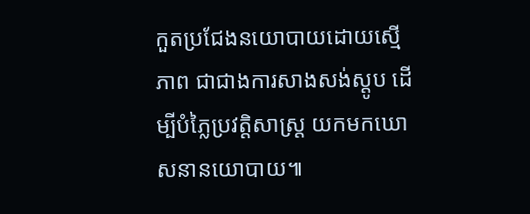កួតប្រជែងនយោបាយដោយស្មើភាព ជាជាងការសាងសង់ស្តូប ដើម្បីបំភ្លៃប្រវត្តិសាស្ត្រ យកមកឃោសនានយោបាយ៕